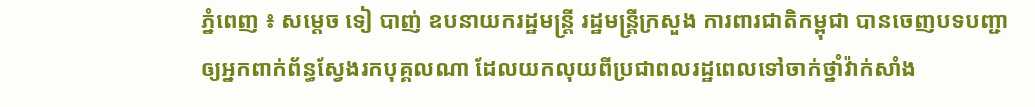ភ្នំពេញ ៖ សម្តេច ទៀ បាញ់ ឧបនាយករដ្ឋមន្រ្តី រដ្ឋមន្រ្តីក្រសួង ការពារជាតិកម្ពុជា បានចេញបទបញ្ជា ឲ្យអ្នកពាក់ព័ន្ធស្វែងរកបុគ្គលណា ដែលយកលុយពីប្រជាពលរដ្ឋពេលទៅចាក់ថ្នាំវ៉ាក់សាំង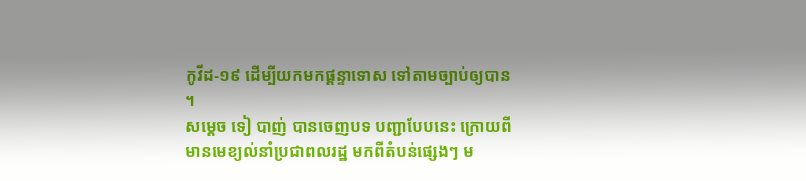កូវីដ-១៩ ដើម្បីយកមកផ្តន្ទាទោស ទៅតាមច្បាប់ឲ្យបាន ។
សម្ដេច ទៀ បាញ់ បានចេញបទ បញ្ជាបែបនេះ ក្រោយពីមានមេខ្យល់នាំប្រជាពលរដ្ឋ មកពីតំបន់ផ្សេងៗ ម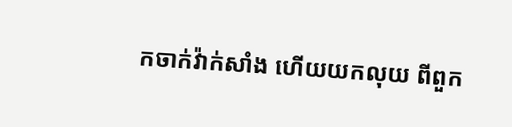កចាក់វ៉ាក់សាំង ហើយយកលុយ ពីពួក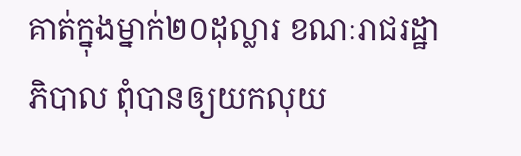គាត់ក្នុងម្នាក់២០ដុល្លារ ខណៈរាជរដ្ឋាភិបាល ពុំបានឲ្យយកលុយ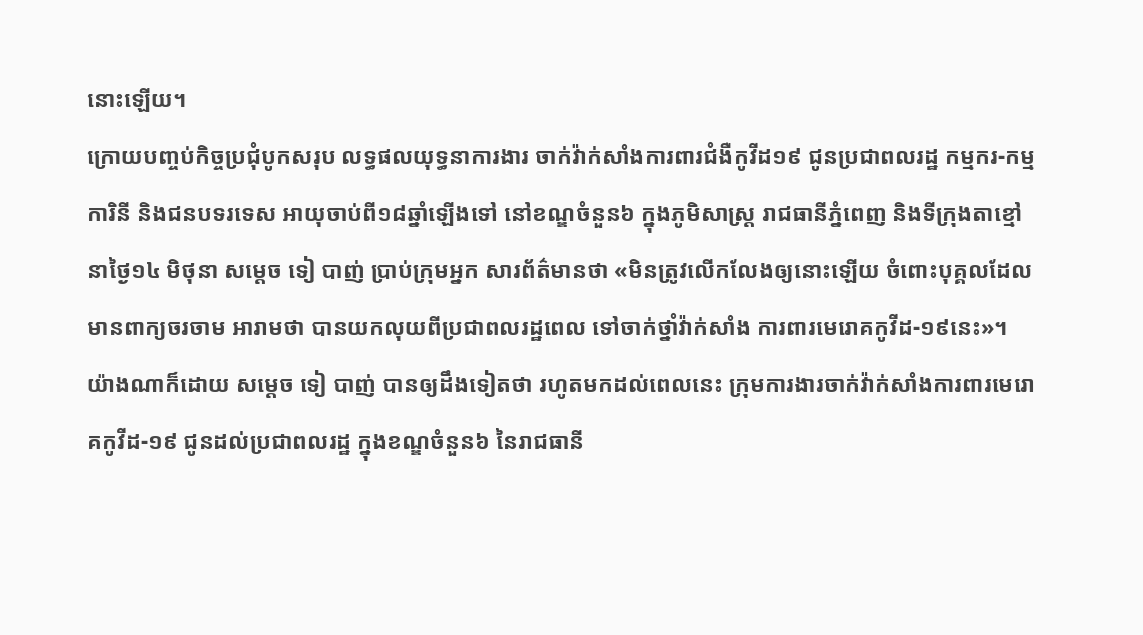នោះឡើយ។
ក្រោយបញ្ចប់កិច្ចប្រជុំបូកសរុប លទ្ធផលយុទ្ធនាការងារ ចាក់វ៉ាក់សាំងការពារជំងឺកូវីដ១៩ ជូនប្រជាពលរដ្ឋ កម្មករ-កម្មការិនី និងជនបទរទេស អាយុចាប់ពី១៨ឆ្នាំឡើងទៅ នៅខណ្ឌចំនួន៦ ក្នុងភូមិសាស្ត្រ រាជធានីភ្នំពេញ និងទីក្រុងតាខ្មៅ នាថ្ងៃ១៤ មិថុនា សម្តេច ទៀ បាញ់ ប្រាប់ក្រុមអ្នក សារព័ត៌មានថា «មិនត្រូវលើកលែងឲ្យនោះឡើយ ចំពោះបុគ្គលដែលមានពាក្យចរចាម អារាមថា បានយកលុយពីប្រជាពលរដ្ឋពេល ទៅចាក់ថ្នាំវ៉ាក់សាំង ការពារមេរោគកូវីដ-១៩នេះ»។
យ៉ាងណាក៏ដោយ សម្តេច ទៀ បាញ់ បានឲ្យដឹងទៀតថា រហូតមកដល់ពេលនេះ ក្រុមការងារចាក់វ៉ាក់សាំងការពារមេរោគកូវីដ-១៩ ជូនដល់ប្រជាពលរដ្ឋ ក្នុងខណ្ឌចំនួន៦ នៃរាជធានី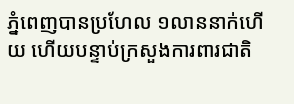ភ្នំពេញបានប្រហែល ១លាននាក់ហើយ ហើយបន្ទាប់ក្រសួងការពារជាតិ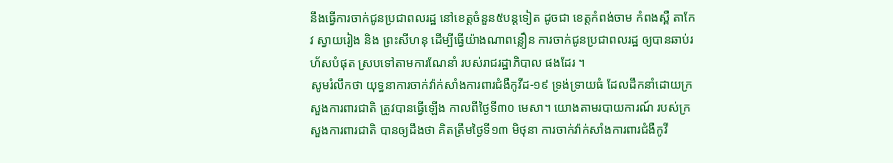នឹងធ្វើការចាក់ជូនប្រជាពលរដ្ឋ នៅខេត្តចំនួន៥បន្តទៀត ដូចជា ខេត្តកំពង់ចាម កំពងស្ពឺ តាកែវ ស្វាយរៀង និង ព្រះសីហនុ ដើម្បីធ្វើយ៉ាងណាពន្លឿន ការចាក់ជូនប្រជាពលរដ្ឋ ឲ្យបានឆាប់រហ័សបំផុត ស្របទៅតាមការណែនាំ របស់រាជរដ្ឋាភិបាល ផងដែរ ។
សូមរំលឹកថា យុទ្ធនាការចាក់វ៉ាក់សាំងការពារជំងឺកូវីដ-១៩ ទ្រង់ទ្រាយធំ ដែលដឹកនាំដោយក្រសួងការពារជាតិ ត្រូវបានធ្វើឡើង កាលពីថ្ងៃទី៣០ មេសា។ យោងតាមរបាយការណ៍ របស់ក្រសួងការពារជាតិ បានឲ្យដឹងថា គិតត្រឹមថ្ងៃទី១៣ មិថុនា ការចាក់វ៉ាក់សាំងការពារជំងឺកូវី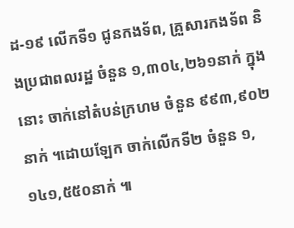ដ-១៩ លើកទី១ ជូនកងទ័ព, គ្រួសារកងទ័ព និងប្រជាពលរដ្ឋ ចំនួន ១,៣០៤,២៦១នាក់ ក្នុងនោះ ចាក់នៅតំបន់ក្រហម ចំនួន ៩៩៣,៩០២នាក់ ។ដោយឡែក ចាក់លើកទី២ ចំនួន ១,១៤១,៥៥០នាក់ ៕